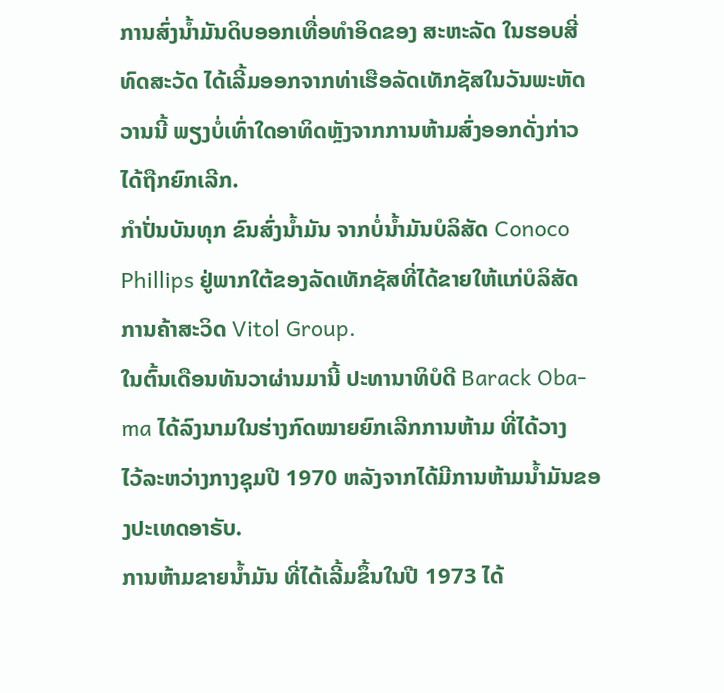ການສົ່ງນໍ້າມັນດິບອອກເທື່ອທຳອິດຂອງ ສະຫະລັດ ໃນຮອບສີ່
ທົດສະວັດ ໄດ້ເລີ້ມອອກຈາກທ່າເຮືອລັດເທັກຊັສໃນວັນພະຫັດ
ວານນີ້ ພຽງບໍ່ເທົ່າໃດອາທິດຫຼັງຈາກການຫ້າມສົ່ງອອກດັ່ງກ່າວ
ໄດ້ຖືກຍົກເລີກ.
ກໍາປັ່ນບັນທຸກ ຂົນສົ່ງນໍ້າມັນ ຈາກບໍ່ນໍ້າມັນບໍລິສັດ Conoco
Phillips ຢູ່ພາກໃຕ້ຂອງລັດເທັກຊັສທີ່ໄດ້ຂາຍໃຫ້ແກ່ບໍລິສັດ
ການຄ້າສະວິດ Vitol Group.
ໃນຕົ້ນເດືອນທັນວາຜ່ານມານີ້ ປະທານາທິບໍດີ Barack Oba-
ma ໄດ້ລົງນາມໃນຮ່າງກົດໝາຍຍົກເລີກການຫ້າມ ທີ່ໄດ້ວາງ
ໄວ້ລະຫວ່າງກາງຊຸມປີ 1970 ຫລັງຈາກໄດ້ມີການຫ້າມນໍ້າມັນຂອງປະເທດອາຣັບ.
ການຫ້າມຂາຍນ້ຳມັນ ທີ່ໄດ້ເລີ້ມຂຶ້ນໃນປີ 1973 ໄດ້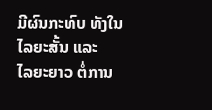ມີຜົນກະທົບ ທັງໃນໄລຍະສັ້ນ ແລະ
ໄລຍະຍາວ ຕໍ່ການ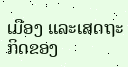ເມືອງ ແລະເສດຖະກິດຂອງ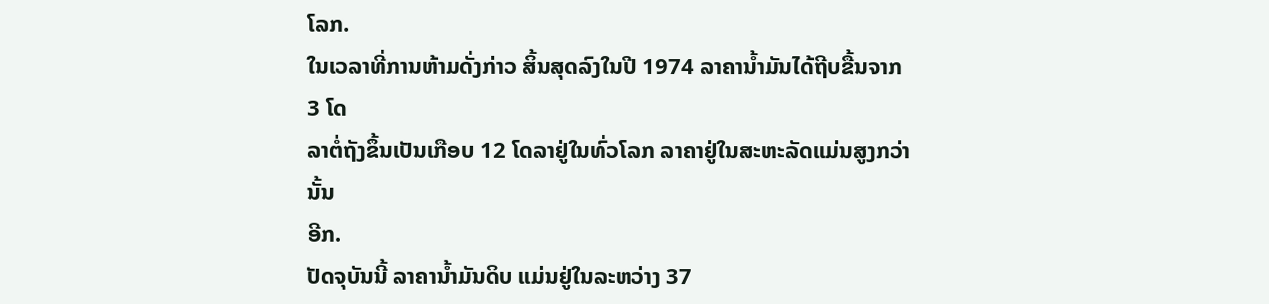ໂລກ.
ໃນເວລາທີ່ການຫ້າມດັ່ງກ່າວ ສິ້ນສຸດລົງໃນປີ 1974 ລາຄານໍ້າມັນໄດ້ຖີບຂື້ນຈາກ 3 ໂດ
ລາຕໍ່ຖັງຂຶ້ນເປັນເກືອບ 12 ໂດລາຢູ່ໃນທົ່ວໂລກ ລາຄາຢູ່ໃນສະຫະລັດແມ່ນສູງກວ່ານັ້ນ
ອີກ.
ປັດຈຸບັນນີ້ ລາຄານໍ້າມັນດິບ ແມ່ນຢູ່ໃນລະຫວ່າງ 37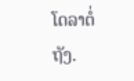ໂດລາຕໍ່ຖັງ.